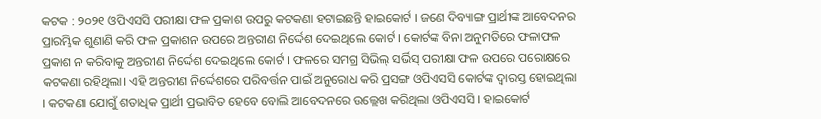କଟକ : ୨୦୨୧ ଓପିଏସସି ପରୀକ୍ଷା ଫଳ ପ୍ରକାଶ ଉପରୁ କଟକଣା ହଟାଇଛନ୍ତି ହାଇକୋର୍ଟ । ଜଣେ ଦିବ୍ୟାଙ୍ଗ ପ୍ରାର୍ଥୀଙ୍କ ଆବେଦନର ପ୍ରାରମ୍ଭିକ ଶୁଣାଣି କରି ଫଳ ପ୍ରକାଶନ ଉପରେ ଅନ୍ତରୀଣ ନିର୍ଦ୍ଦେଶ ଦେଇଥିଲେ କୋର୍ଟ । କୋର୍ଟଙ୍କ ବିନା ଅନୁମତିରେ ଫଳାଫଳ ପ୍ରକାଶ ନ କରିବାକୁ ଅନ୍ତରୀଣ ନିର୍ଦ୍ଦେଶ ଦେଇଥିଲେ କୋର୍ଟ । ଫଳରେ ସମଗ୍ର ସିଭିଲ୍ ସର୍ଭିସ୍ ପରୀକ୍ଷା ଫଳ ଉପରେ ପରୋକ୍ଷରେ କଟକଣା ରହିଥିଲା। ଏହି ଅନ୍ତରୀଣ ନିର୍ଦ୍ଦେଶରେ ପରିବର୍ତ୍ତନ ପାଇଁ ଅନୁରୋଧ କରି ପ୍ରସଙ୍ଗ ଓପିଏସସି କୋର୍ଟଙ୍କ ଦ୍ୱାରସ୍ତ ହୋଇଥିଲା । କଟକଣା ଯୋଗୁଁ ଶତାଧିକ ପ୍ରାର୍ଥୀ ପ୍ରଭାବିତ ହେବେ ବୋଲି ଆବେଦନରେ ଉଲ୍ଲେଖ କରିଥିଲା ଓପିଏସସି । ହାଇକୋର୍ଟ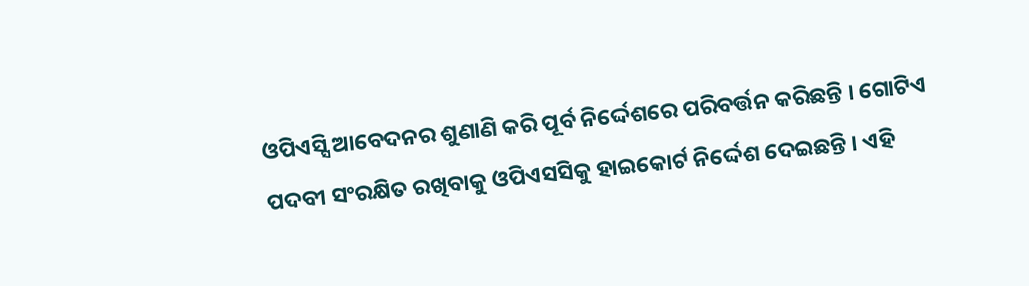ଓପିଏସ୍ସି ଆବେଦନର ଶୁଣାଣି କରି ପୂର୍ବ ନିର୍ଦ୍ଦେଶରେ ପରିବର୍ତ୍ତନ କରିଛନ୍ତି । ଗୋଟିଏ ପଦବୀ ସଂରକ୍ଷିତ ରଖିବାକୁ ଓପିଏସସିକୁ ହାଇକୋର୍ଟ ନିର୍ଦ୍ଦେଶ ଦେଇଛନ୍ତି । ଏହି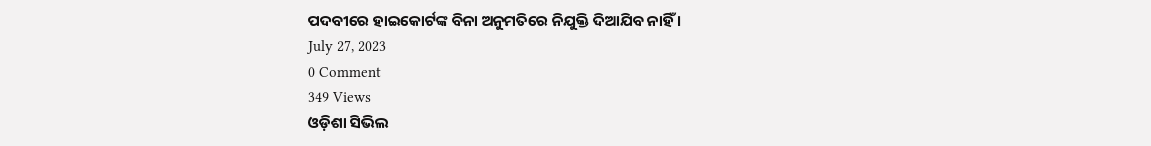ପଦବୀରେ ହାଇକୋର୍ଟଙ୍କ ବିନା ଅନୁମତିରେ ନିଯୁକ୍ତି ଦିଆଯିବ ନାହିଁ ।
July 27, 2023
0 Comment
349 Views
ଓଡ଼ିଶା ସିଭିଲ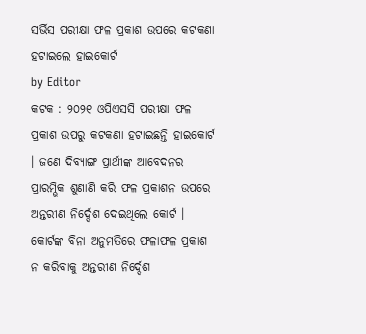ସର୍ଭିସ ପରୀକ୍ଷା ଫଳ ପ୍ରକାଶ ଉପରେ କଟକଣା ହଟାଇଲେ ହାଇକୋର୍ଟ
by Editor
କଟକ : ୨୦୨୧ ଓପିଏସସି ପରୀକ୍ଷା ଫଳ ପ୍ରକାଶ ଉପରୁ କଟକଣା ହଟାଇଛନ୍ତି ହାଇକୋର୍ଟ । ଜଣେ ଦିବ୍ୟାଙ୍ଗ ପ୍ରାର୍ଥୀଙ୍କ ଆବେଦନର ପ୍ରାରମ୍ଭିକ ଶୁଣାଣି କରି ଫଳ ପ୍ରକାଶନ ଉପରେ ଅନ୍ତରୀଣ ନିର୍ଦ୍ଦେଶ ଦେଇଥିଲେ କୋର୍ଟ । କୋର୍ଟଙ୍କ ବିନା ଅନୁମତିରେ ଫଳାଫଳ ପ୍ରକାଶ ନ କରିବାକୁ ଅନ୍ତରୀଣ ନିର୍ଦ୍ଦେଶ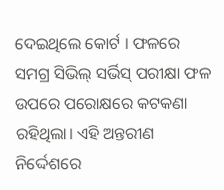ଦେଇଥିଲେ କୋର୍ଟ । ଫଳରେ ସମଗ୍ର ସିଭିଲ୍ ସର୍ଭିସ୍ ପରୀକ୍ଷା ଫଳ ଉପରେ ପରୋକ୍ଷରେ କଟକଣା ରହିଥିଲା। ଏହି ଅନ୍ତରୀଣ ନିର୍ଦ୍ଦେଶରେ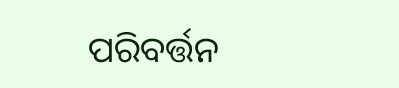ପରିବର୍ତ୍ତନ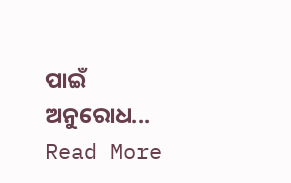ପାଇଁ ଅନୁରୋଧ... Read More